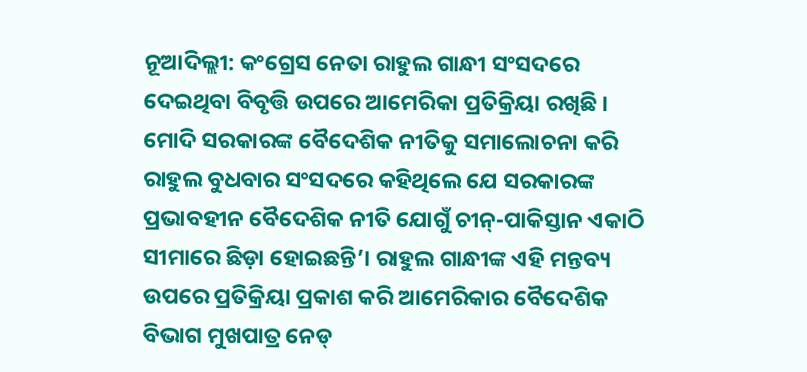ନୂଆଦିଲ୍ଲୀ: କଂଗ୍ରେସ ନେତା ରାହୁଲ ଗାନ୍ଧୀ ସଂସଦରେ ଦେଇଥିବା ବିବୃତ୍ତି ଉପରେ ଆମେରିକା ପ୍ରତିକ୍ରିୟା ରଖିଛି । ମୋଦି ସରକାରଙ୍କ ବୈଦେଶିକ ନୀତିକୁ ସମାଲୋଚନା କରି ରାହୁଲ ବୁଧବାର ସଂସଦରେ କହିଥିଲେ ଯେ ସରକାରଙ୍କ ପ୍ରଭାବହୀନ ବୈଦେଶିକ ନୀତି ଯୋଗୁଁ ଚୀନ୍-ପାକିସ୍ତାନ ଏକାଠି ସୀମାରେ ଛିଡ଼ା ହୋଇଛନ୍ତି’। ରାହୁଲ ଗାନ୍ଧୀଙ୍କ ଏହି ମନ୍ତବ୍ୟ ଉପରେ ପ୍ରତିକ୍ରିୟା ପ୍ରକାଶ କରି ଆମେରିକାର ବୈଦେଶିକ ବିଭାଗ ମୁଖପାତ୍ର ନେଡ୍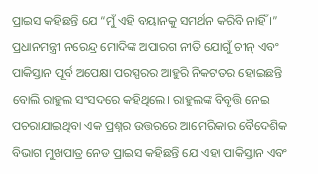ପ୍ରାଇସ କହିଛନ୍ତି ଯେ “ମୁଁ ଏହି ବୟାନକୁ ସମର୍ଥନ କରିବି ନାହିଁ ।”
ପ୍ରଧାନମନ୍ତ୍ରୀ ନରେନ୍ଦ୍ର ମୋଦିଙ୍କ ଅପାରଗ ନୀତି ଯୋଗୁଁ ଚୀନ୍ ଏବଂ ପାକିସ୍ତାନ ପୂର୍ବ ଅପେକ୍ଷା ପରସ୍ପରର ଆହୁରି ନିକଟତର ହୋଇଛନ୍ତି ବୋଲି ରାହୁଲ ସଂସଦରେ କହିଥିଲେ। ରାହୁଲଙ୍କ ବିବୃତ୍ତି ନେଇ ପଚରାଯାଇଥିବା ଏକ ପ୍ରଶ୍ନର ଉତ୍ତରରେ ଆମେରିକାର ବୈଦେଶିକ ବିଭାଗ ମୁଖପାତ୍ର ନେଡ ପ୍ରାଇସ କହିଛନ୍ତି ଯେ ଏହା ପାକିସ୍ତାନ ଏବଂ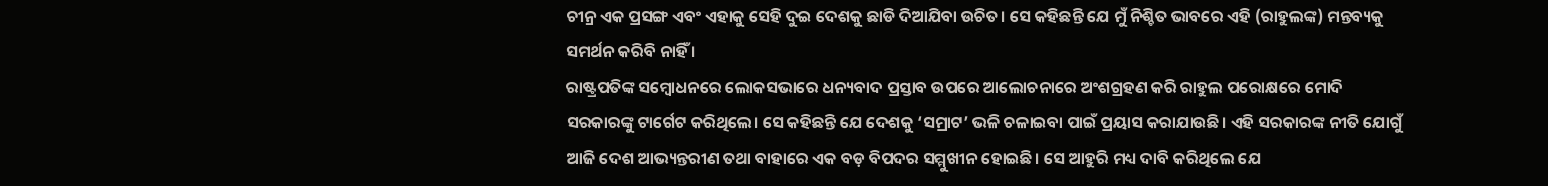ଚୀନ୍ର ଏକ ପ୍ରସଙ୍ଗ ଏବଂ ଏହାକୁ ସେହି ଦୁଇ ଦେଶକୁ ଛାଡି ଦିଆଯିବା ଉଚିତ। ସେ କହିଛନ୍ତି ଯେ ମୁଁ ନିଶ୍ଚିତ ଭାବରେ ଏହି (ରାହୁଲଙ୍କ) ମନ୍ତବ୍ୟକୁ ସମର୍ଥନ କରିବି ନାହିଁ ।
ରାଷ୍ଟ୍ରପତିଙ୍କ ସମ୍ବୋଧନରେ ଲୋକସଭାରେ ଧନ୍ୟବାଦ ପ୍ରସ୍ତାବ ଉପରେ ଆଲୋଚନାରେ ଅଂଶଗ୍ରହଣ କରି ରାହୁଲ ପରୋକ୍ଷରେ ମୋଦି ସରକାରଙ୍କୁ ଟାର୍ଗେଟ କରିଥିଲେ। ସେ କହିଛନ୍ତି ଯେ ଦେଶକୁ ‘ସମ୍ରାଟ’ ଭଳି ଚଳାଇବା ପାଇଁ ପ୍ରୟାସ କରାଯାଉଛି। ଏହି ସରକାରଙ୍କ ନୀତି ଯୋଗୁଁ ଆଜି ଦେଶ ଆଭ୍ୟନ୍ତରୀଣ ତଥା ବାହାରେ ଏକ ବଡ଼ ବିପଦର ସମ୍ମୁଖୀନ ହୋଇଛି। ସେ ଆହୁରି ମଧ୍ୟ ଦାବି କରିଥିଲେ ଯେ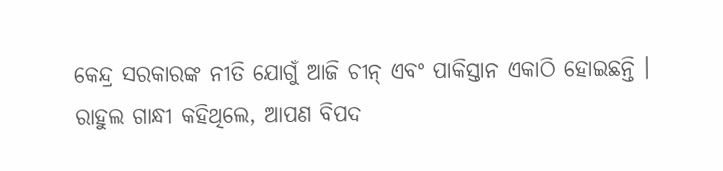କେନ୍ଦ୍ର ସରକାରଙ୍କ ନୀତି ଯୋଗୁଁ ଆଜି ଚୀନ୍ ଏବଂ ପାକିସ୍ତାନ ଏକାଠି ହୋଇଛନ୍ତି ।
ରାହୁଲ ଗାନ୍ଧୀ କହିଥିଲେ, ଆପଣ ବିପଦ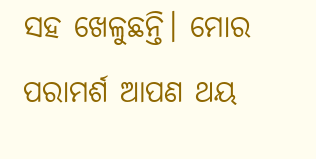ସହ ଖେଳୁଛନ୍ତି। ମୋର ପରାମର୍ଶ ଆପଣ ଥୟ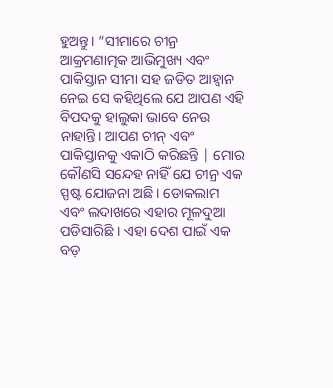ହୁଅନ୍ତୁ। “ସୀମାରେ ଚୀନ୍ର ଆକ୍ରମଣାତ୍ମକ ଆଭିମୁଖ୍ୟ ଏବଂ ପାକିସ୍ତାନ ସୀମା ସହ ଜଡିତ ଆହ୍ବାନ ନେଇ ସେ କହିଥିଲେ ଯେ ଆପଣ ଏହି ବିପଦକୁ ହାଲୁକା ଭାବେ ନେଉ ନାହାନ୍ତି। ଆପଣ ଚୀନ୍ ଏବଂ ପାକିସ୍ତାନକୁ ଏକାଠି କରିଛନ୍ତି | ମୋର କୌଣସି ସନ୍ଦେହ ନାହିଁ ଯେ ଚୀନ୍ର ଏକ ସ୍ପଷ୍ଟ ଯୋଜନା ଅଛି। ଡୋକଲାମ ଏବଂ ଲଦାଖରେ ଏହାର ମୂଳଦୁଆ ପଡିସାରିଛି । ଏହା ଦେଶ ପାଇଁ ଏକ ବଡ଼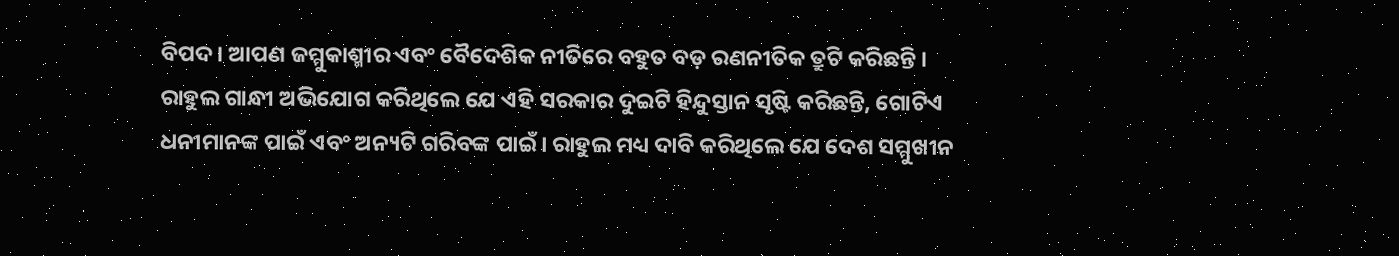ବିପଦ। ଆପଣ ଜମ୍ମୁକାଶ୍ମୀର ଏବଂ ବୈଦେଶିକ ନୀତିରେ ବହୁତ ବଡ଼ ରଣନୀତିକ ତ୍ରୁଟି କରିଛନ୍ତି ।
ରାହୁଲ ଗାନ୍ଧୀ ଅଭିଯୋଗ କରିଥିଲେ ଯେ ଏହି ସରକାର ଦୁଇଟି ହିନ୍ଦୁସ୍ତାନ ସୃଷ୍ଟି କରିଛନ୍ତି, ଗୋଟିଏ ଧନୀମାନଙ୍କ ପାଇଁ ଏବଂ ଅନ୍ୟଟି ଗରିବଙ୍କ ପାଇଁ। ରାହୁଲ ମଧ୍ୟ ଦାବି କରିଥିଲେ ଯେ ଦେଶ ସମ୍ମୁଖୀନ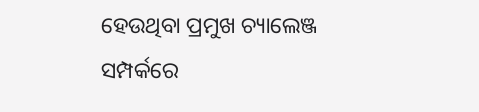ହେଉଥିବା ପ୍ରମୁଖ ଚ୍ୟାଲେଞ୍ଜ ସମ୍ପର୍କରେ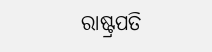ରାଷ୍ଟ୍ରପତି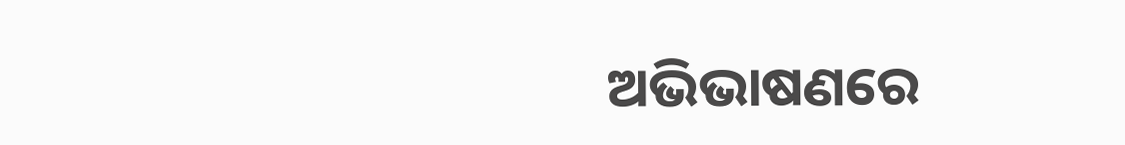ଅଭିଭାଷଣରେ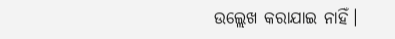ଉଲ୍ଲେଖ କରାଯାଇ ନାହିଁ।